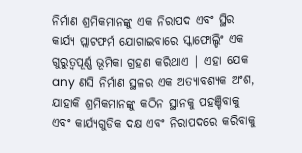ନିର୍ମାଣ ଶ୍ରମିକମାନଙ୍କୁ ଏକ ନିରାପଦ ଏବଂ ସ୍ଥିର କାର୍ଯ୍ୟ ପ୍ଲାଟଫର୍ମ ଯୋଗାଇବାରେ ସ୍କାଫୋଲ୍ଡିଂ ଏକ ଗୁରୁତ୍ୱପୂର୍ଣ୍ଣ ଭୂମିକା ଗ୍ରହଣ କରିଥାଏ | ଏହା ଯେକ any ଣସି ନିର୍ମାଣ ସ୍ଥଳର ଏକ ଅତ୍ୟାବଶ୍ୟକ ଅଂଶ, ଯାହାକି ଶ୍ରମିକମାନଙ୍କୁ କଠିନ ସ୍ଥାନକୁ ପହଞ୍ଚିବାକୁ ଏବଂ କାର୍ଯ୍ୟଗୁଡିକ ଦକ୍ଷ ଏବଂ ନିରାପଦରେ କରିବାକୁ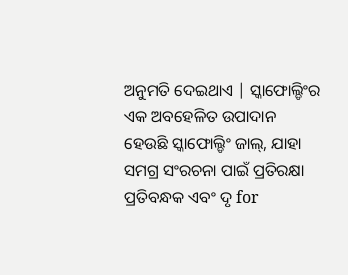ଅନୁମତି ଦେଇଥାଏ | ସ୍କାଫୋଲ୍ଡିଂର ଏକ ଅବହେଳିତ ଉପାଦାନ ହେଉଛି ସ୍କାଫୋଲ୍ଡିଂ ଜାଲ୍, ଯାହା ସମଗ୍ର ସଂରଚନା ପାଇଁ ପ୍ରତିରକ୍ଷା ପ୍ରତିବନ୍ଧକ ଏବଂ ଦୃ for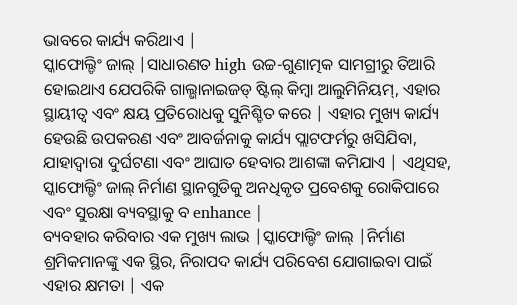ଭାବରେ କାର୍ଯ୍ୟ କରିଥାଏ |
ସ୍କାଫୋଲ୍ଡିଂ ଜାଲ୍ |ସାଧାରଣତ high ଉଚ୍ଚ-ଗୁଣାତ୍ମକ ସାମଗ୍ରୀରୁ ତିଆରି ହୋଇଥାଏ ଯେପରିକି ଗାଲ୍ଭାନାଇଜଡ୍ ଷ୍ଟିଲ୍ କିମ୍ବା ଆଲୁମିନିୟମ୍, ଏହାର ସ୍ଥାୟୀତ୍ୱ ଏବଂ କ୍ଷୟ ପ୍ରତିରୋଧକୁ ସୁନିଶ୍ଚିତ କରେ | ଏହାର ମୁଖ୍ୟ କାର୍ଯ୍ୟ ହେଉଛି ଉପକରଣ ଏବଂ ଆବର୍ଜନାକୁ କାର୍ଯ୍ୟ ପ୍ଲାଟଫର୍ମରୁ ଖସିଯିବା, ଯାହାଦ୍ୱାରା ଦୁର୍ଘଟଣା ଏବଂ ଆଘାତ ହେବାର ଆଶଙ୍କା କମିଯାଏ | ଏଥିସହ, ସ୍କାଫୋଲ୍ଡିଂ ଜାଲ୍ ନିର୍ମାଣ ସ୍ଥାନଗୁଡିକୁ ଅନଧିକୃତ ପ୍ରବେଶକୁ ରୋକିପାରେ ଏବଂ ସୁରକ୍ଷା ବ୍ୟବସ୍ଥାକୁ ବ enhance |
ବ୍ୟବହାର କରିବାର ଏକ ମୁଖ୍ୟ ଲାଭ |ସ୍କାଫୋଲ୍ଡିଂ ଜାଲ୍ |ନିର୍ମାଣ ଶ୍ରମିକମାନଙ୍କୁ ଏକ ସ୍ଥିର, ନିରାପଦ କାର୍ଯ୍ୟ ପରିବେଶ ଯୋଗାଇବା ପାଇଁ ଏହାର କ୍ଷମତା | ଏକ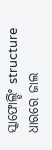ସ୍କାଫୋଲ୍ଡିଂ structure ଧାରରେ ଜାଲ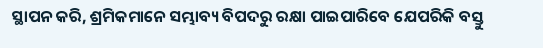ସ୍ଥାପନ କରି, ଶ୍ରମିକମାନେ ସମ୍ଭାବ୍ୟ ବିପଦରୁ ରକ୍ଷା ପାଇପାରିବେ ଯେପରିକି ବସ୍ତୁ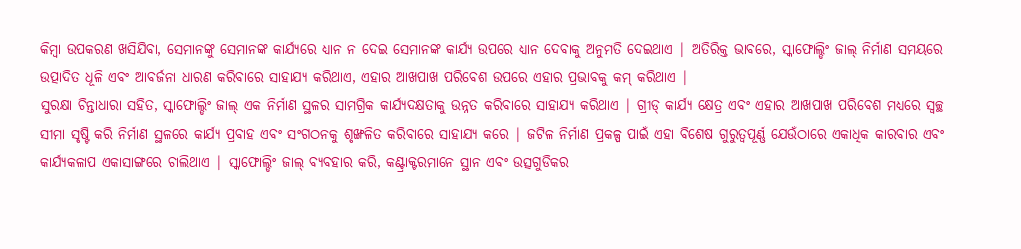କିମ୍ବା ଉପକରଣ ଖସିଯିବା, ସେମାନଙ୍କୁ ସେମାନଙ୍କ କାର୍ଯ୍ୟରେ ଧ୍ୟାନ ନ ଦେଇ ସେମାନଙ୍କ କାର୍ଯ୍ୟ ଉପରେ ଧ୍ୟାନ ଦେବାକୁ ଅନୁମତି ଦେଇଥାଏ | ଅତିରିକ୍ତ ଭାବରେ, ସ୍କାଫୋଲ୍ଡିଂ ଜାଲ୍ ନିର୍ମାଣ ସମୟରେ ଉତ୍ପାଦିତ ଧୂଳି ଏବଂ ଆବର୍ଜନା ଧାରଣ କରିବାରେ ସାହାଯ୍ୟ କରିଥାଏ, ଏହାର ଆଖପାଖ ପରିବେଶ ଉପରେ ଏହାର ପ୍ରଭାବକୁ କମ୍ କରିଥାଏ |
ସୁରକ୍ଷା ଚିନ୍ତାଧାରା ସହିତ, ସ୍କାଫୋଲ୍ଡିଂ ଜାଲ୍ ଏକ ନିର୍ମାଣ ସ୍ଥଳର ସାମଗ୍ରିକ କାର୍ଯ୍ୟଦକ୍ଷତାକୁ ଉନ୍ନତ କରିବାରେ ସାହାଯ୍ୟ କରିଥାଏ | ଗ୍ରୀଡ୍ କାର୍ଯ୍ୟ କ୍ଷେତ୍ର ଏବଂ ଏହାର ଆଖପାଖ ପରିବେଶ ମଧ୍ୟରେ ସ୍ୱଚ୍ଛ ସୀମା ସୃଷ୍ଟି କରି ନିର୍ମାଣ ସ୍ଥଳରେ କାର୍ଯ୍ୟ ପ୍ରବାହ ଏବଂ ସଂଗଠନକୁ ଶୃଙ୍ଖଳିତ କରିବାରେ ସାହାଯ୍ୟ କରେ | ଜଟିଳ ନିର୍ମାଣ ପ୍ରକଳ୍ପ ପାଇଁ ଏହା ବିଶେଷ ଗୁରୁତ୍ୱପୂର୍ଣ୍ଣ ଯେଉଁଠାରେ ଏକାଧିକ କାରବାର ଏବଂ କାର୍ଯ୍ୟକଳାପ ଏକାସାଙ୍ଗରେ ଚାଲିଥାଏ | ସ୍କାଫୋଲ୍ଡିଂ ଜାଲ୍ ବ୍ୟବହାର କରି, କଣ୍ଟ୍ରାକ୍ଟରମାନେ ସ୍ଥାନ ଏବଂ ଉତ୍ସଗୁଡିକର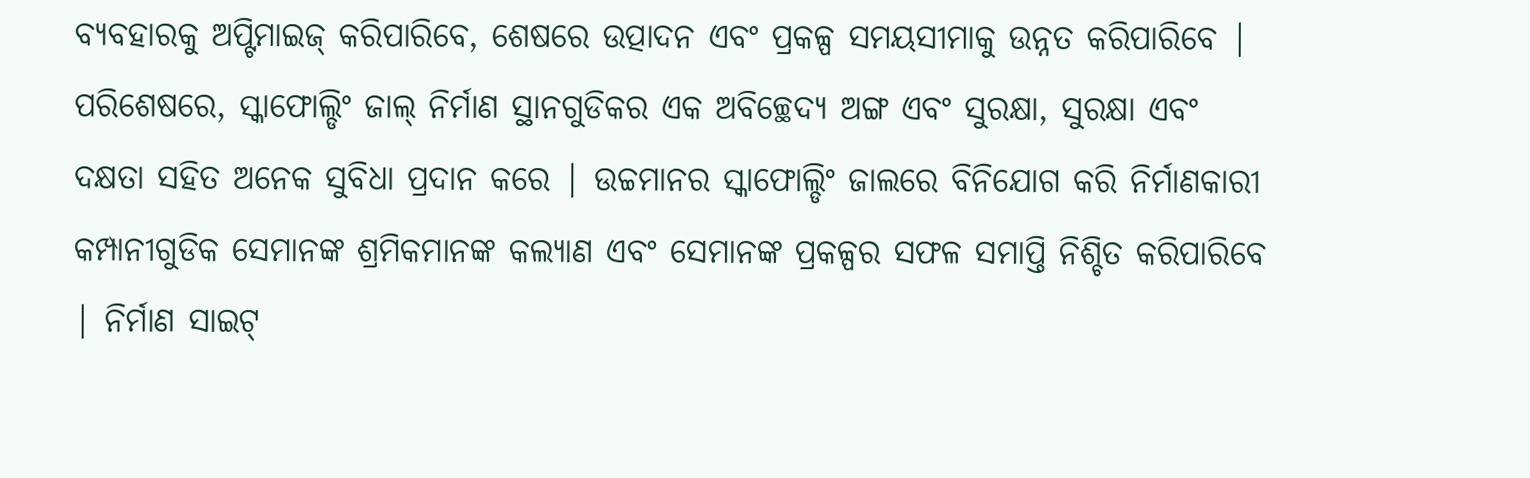ବ୍ୟବହାରକୁ ଅପ୍ଟିମାଇଜ୍ କରିପାରିବେ, ଶେଷରେ ଉତ୍ପାଦନ ଏବଂ ପ୍ରକଳ୍ପ ସମୟସୀମାକୁ ଉନ୍ନତ କରିପାରିବେ |
ପରିଶେଷରେ, ସ୍କାଫୋଲ୍ଡିଂ ଜାଲ୍ ନିର୍ମାଣ ସ୍ଥାନଗୁଡିକର ଏକ ଅବିଚ୍ଛେଦ୍ୟ ଅଙ୍ଗ ଏବଂ ସୁରକ୍ଷା, ସୁରକ୍ଷା ଏବଂ ଦକ୍ଷତା ସହିତ ଅନେକ ସୁବିଧା ପ୍ରଦାନ କରେ | ଉଚ୍ଚମାନର ସ୍କାଫୋଲ୍ଡିଂ ଜାଲରେ ବିନିଯୋଗ କରି ନିର୍ମାଣକାରୀ କମ୍ପାନୀଗୁଡିକ ସେମାନଙ୍କ ଶ୍ରମିକମାନଙ୍କ କଲ୍ୟାଣ ଏବଂ ସେମାନଙ୍କ ପ୍ରକଳ୍ପର ସଫଳ ସମାପ୍ତି ନିଶ୍ଚିତ କରିପାରିବେ | ନିର୍ମାଣ ସାଇଟ୍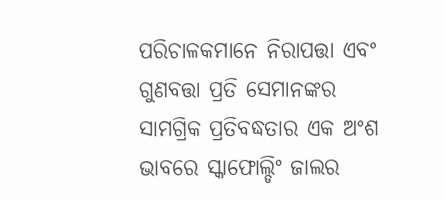ପରିଚାଳକମାନେ ନିରାପତ୍ତା ଏବଂ ଗୁଣବତ୍ତା ପ୍ରତି ସେମାନଙ୍କର ସାମଗ୍ରିକ ପ୍ରତିବଦ୍ଧତାର ଏକ ଅଂଶ ଭାବରେ ସ୍କାଫୋଲ୍ଡିଂ ଜାଲର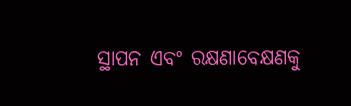ସ୍ଥାପନ ଏବଂ ରକ୍ଷଣାବେକ୍ଷଣକୁ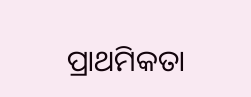ପ୍ରାଥମିକତା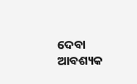ଦେବା ଆବଶ୍ୟକ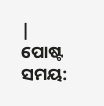|
ପୋଷ୍ଟ ସମୟ: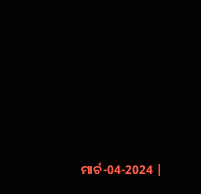ମାର୍ଚ-04-2024 |